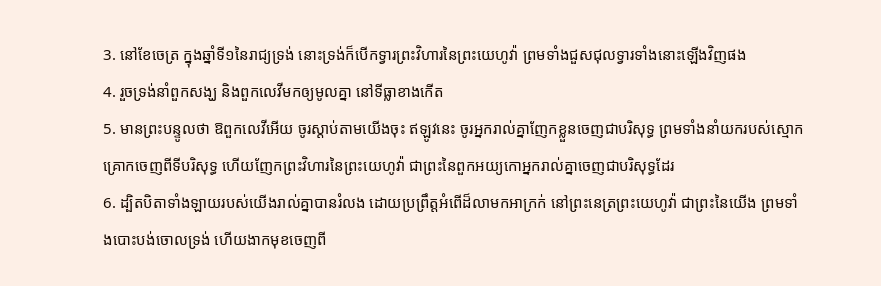3. នៅខែចេត្រ ក្នុងឆ្នាំទី១នៃរាជ្យទ្រង់ នោះទ្រង់ក៏បើកទ្វារព្រះវិហារនៃព្រះយេហូវ៉ា ព្រមទាំងជួសជុលទ្វារទាំងនោះឡើងវិញផង
4. រួចទ្រង់នាំពួកសង្ឃ និងពួកលេវីមកឲ្យមូលគ្នា នៅទីធ្លាខាងកើត
5. មានព្រះបន្ទូលថា ឱពួកលេវីអើយ ចូរស្តាប់តាមយើងចុះ ឥឡូវនេះ ចូរអ្នករាល់គ្នាញែកខ្លួនចេញជាបរិសុទ្ធ ព្រមទាំងនាំយករបស់ស្មោកគ្រោកចេញពីទីបរិសុទ្ធ ហើយញែកព្រះវិហារនៃព្រះយេហូវ៉ា ជាព្រះនៃពួកអយ្យកោអ្នករាល់គ្នាចេញជាបរិសុទ្ធដែរ
6. ដ្បិតបិតាទាំងឡាយរបស់យើងរាល់គ្នាបានរំលង ដោយប្រព្រឹត្តអំពើដ៏លាមកអាក្រក់ នៅព្រះនេត្រព្រះយេហូវ៉ា ជាព្រះនៃយើង ព្រមទាំងបោះបង់ចោលទ្រង់ ហើយងាកមុខចេញពី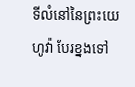ទីលំនៅនៃព្រះយេហូវ៉ា បែរខ្នងទៅ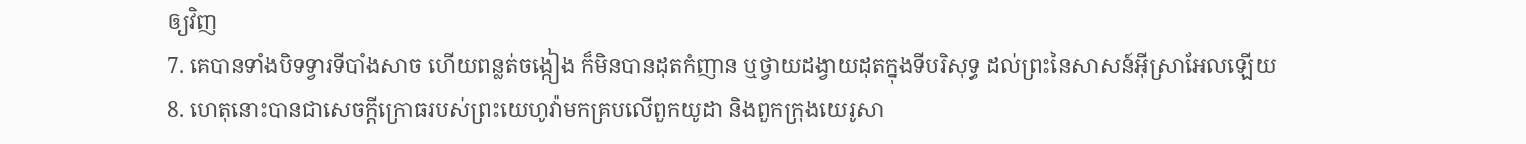ឲ្យវិញ
7. គេបានទាំងបិទទ្វារទីបាំងសាច ហើយពន្លត់ចង្កៀង ក៏មិនបានដុតកំញាន ឬថ្វាយដង្វាយដុតក្នុងទីបរិសុទ្ធ ដល់ព្រះនៃសាសន៍អ៊ីស្រាអែលឡើយ
8. ហេតុនោះបានជាសេចក្ដីក្រោធរបស់ព្រះយេហូវ៉ាមកគ្របលើពួកយូដា និងពួកក្រុងយេរូសា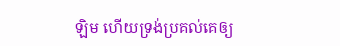ឡិម ហើយទ្រង់ប្រគល់គេឲ្យ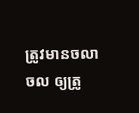ត្រូវមានចលាចល ឲ្យត្រូ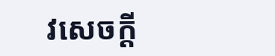វសេចក្ដី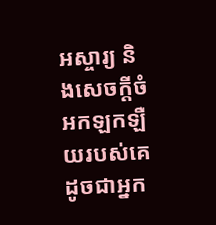អស្ចារ្យ និងសេចក្ដីចំអកឡកឡឺយរបស់គេ ដូចជាអ្នក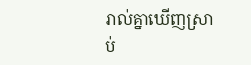រាល់គ្នាឃើញស្រាប់